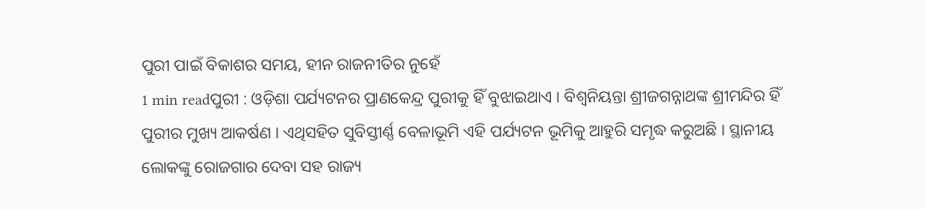ପୁରୀ ପାଇଁ ବିକାଶର ସମୟ, ହୀନ ରାଜନୀତିର ନୁହେଁ
1 min readପୁରୀ : ଓଡ଼ିଶା ପର୍ଯ୍ୟଟନର ପ୍ରାଣକେନ୍ଦ୍ର ପୁରୀକୁ ହିଁ ବୁଝାଇଥାଏ । ବିଶ୍ୱନିୟନ୍ତା ଶ୍ରୀଜଗନ୍ନାଥଙ୍କ ଶ୍ରୀମନ୍ଦିର ହିଁ ପୁରୀର ମୁଖ୍ୟ ଆକର୍ଷଣ । ଏଥିସହିତ ସୁବିସ୍ତୀର୍ଣ୍ଣ ବେଳାଭୂମି ଏହି ପର୍ଯ୍ୟଟନ ଭୂମିକୁ ଆହୁରି ସମୃଦ୍ଧ କରୁଅଛି । ସ୍ଥାନୀୟ ଲୋକଙ୍କୁ ରୋଜଗାର ଦେବା ସହ ରାଜ୍ୟ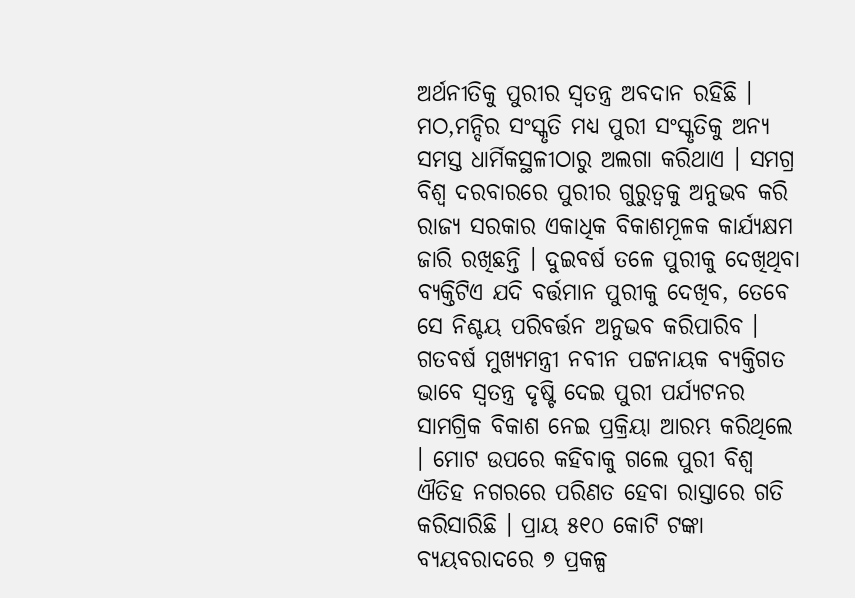ଅର୍ଥନୀତିକୁ ପୁରୀର ସ୍ୱତନ୍ତ୍ର ଅବଦାନ ରହିଛି । ମଠ,ମନ୍ଦିର ସଂସ୍କୃତି ମଧ୍ୟ ପୁରୀ ସଂସ୍କୃତିକୁ ଅନ୍ୟ ସମସ୍ତ ଧାର୍ମିକସ୍ଥଳୀଠାରୁ ଅଲଗା କରିଥାଏ । ସମଗ୍ର ବିଶ୍ୱ ଦରବାରରେ ପୁରୀର ଗୁରୁତ୍ୱକୁ ଅନୁଭବ କରି ରାଜ୍ୟ ସରକାର ଏକାଧିକ ବିକାଶମୂଳକ କାର୍ଯ୍ୟକ୍ଷମ ଜାରି ରଖିଛନ୍ତି । ଦୁଇବର୍ଷ ତଳେ ପୁରୀକୁ ଦେଖିଥିବା ବ୍ୟକ୍ତିଟିଏ ଯଦି ବର୍ତ୍ତମାନ ପୁରୀକୁ ଦେଖିବ, ତେବେ ସେ ନିଶ୍ଚୟ ପରିବର୍ତ୍ତନ ଅନୁଭବ କରିପାରିବ ।
ଗତବର୍ଷ ମୁଖ୍ୟମନ୍ତ୍ରୀ ନବୀନ ପଟ୍ଟନାୟକ ବ୍ୟକ୍ତିଗତ ଭାବେ ସ୍ୱତନ୍ତ୍ର ଦୃଷ୍ଟି ଦେଇ ପୁରୀ ପର୍ଯ୍ୟଟନର ସାମଗ୍ରିକ ବିକାଶ ନେଇ ପ୍ରକ୍ରିୟା ଆରମ୍ଭ କରିଥିଲେ । ମୋଟ ଉପରେ କହିବାକୁ ଗଲେ ପୁରୀ ବିଶ୍ୱ ଐତିହ ନଗରରେ ପରିଣତ ହେବା ରାସ୍ତାରେ ଗତି କରିସାରିଛି । ପ୍ରାୟ ୫୧୦ କୋଟି ଟଙ୍କା ବ୍ୟୟବରାଦରେ ୭ ପ୍ରକଳ୍ପ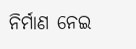ନିର୍ମାଣ ନେଇ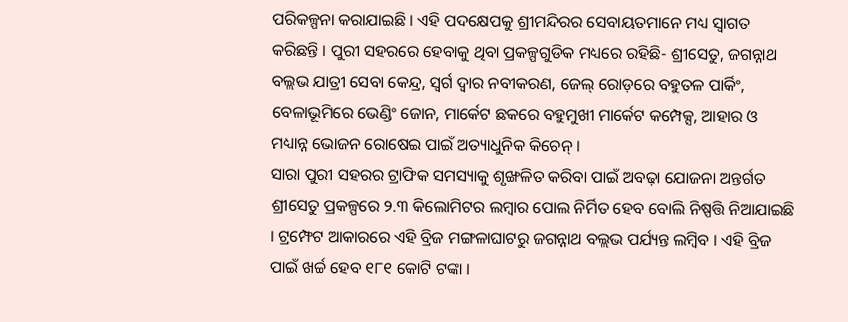ପରିକଳ୍ପନା କରାଯାଇଛି । ଏହି ପଦକ୍ଷେପକୁ ଶ୍ରୀମନ୍ଦିରର ସେବାୟତମାନେ ମଧ୍ୟ ସ୍ୱାଗତ କରିଛନ୍ତି । ପୁରୀ ସହରରେ ହେବାକୁ ଥିବା ପ୍ରକଳ୍ପଗୁଡିକ ମଧ୍ୟରେ ରହିଛି- ଶ୍ରୀସେତୁ, ଜଗନ୍ନାଥ ବଲ୍ଲଭ ଯାତ୍ରୀ ସେବା କେନ୍ଦ୍ର, ସ୍ଵର୍ଗ ଦ୍ୱାର ନବୀକରଣ, ଜେଲ୍ ରୋଡ଼ରେ ବହୁତଳ ପାର୍କିଂ, ବେଳାଭୂମିରେ ଭେଣ୍ଡିଂ ଜୋନ, ମାର୍କେଟ ଛକରେ ବହୁମୁଖୀ ମାର୍କେଟ କମ୍ପେକ୍ସ, ଆହାର ଓ ମଧ୍ୟାନ୍ନ ଭୋଜନ ରୋଷେଇ ପାଇଁ ଅତ୍ୟାଧୁନିକ କିଚେନ୍ ।
ସାରା ପୁରୀ ସହରର ଟ୍ରାଫିକ ସମସ୍ୟାକୁ ଶୃଙ୍ଖଳିତ କରିବା ପାଇଁ ଅବଢ଼ା ଯୋଜନା ଅନ୍ତର୍ଗତ ଶ୍ରୀସେତୁ ପ୍ରକଳ୍ପରେ ୨.୩ କିଲୋମିଟର ଲମ୍ବାର ପୋଲ ନିର୍ମିତ ହେବ ବୋଲି ନିଷ୍ପତ୍ତି ନିଆଯାଇଛି । ଟ୍ରମ୍ଫେଟ ଆକାରରେ ଏହି ବ୍ରିଜ ମଙ୍ଗଳାଘାଟରୁ ଜଗନ୍ନାଥ ବଲ୍ଲଭ ପର୍ଯ୍ୟନ୍ତ ଲମ୍ବିବ । ଏହି ବ୍ରିଜ ପାଇଁ ଖର୍ଚ୍ଚ ହେବ ୧୮୧ କୋଟି ଟଙ୍କା ।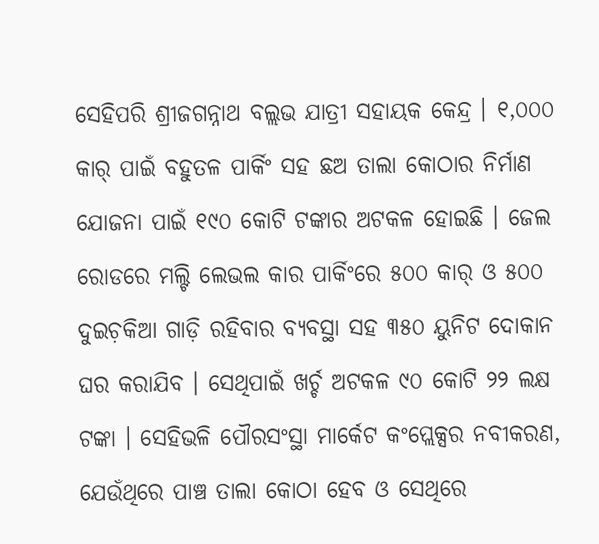ସେହିପରି ଶ୍ରୀଜଗନ୍ନାଥ ବଲ୍ଲଭ ଯାତ୍ରୀ ସହାୟକ କେନ୍ଦ୍ର । ୧,୦୦୦ କାର୍ ପାଇଁ ବହୁତଳ ପାର୍କିଂ ସହ ଛଅ ତାଲା କୋଠାର ନିର୍ମାଣ ଯୋଜନା ପାଇଁ ୧୯୦ କୋଟି ଟଙ୍କାର ଅଟକଳ ହୋଇଛି । ଜେଲ ରୋଡରେ ମଲ୍ଟି ଲେଭଲ କାର ପାର୍କିଂରେ ୫୦୦ କାର୍ ଓ ୫୦୦ ଦୁଇଚ଼କିଆ ଗାଡ଼ି ରହିବାର ବ୍ୟବସ୍ଥା ସହ ୩୫୦ ୟୁନିଟ ଦୋକାନ ଘର କରାଯିବ । ସେଥିପାଇଁ ଖର୍ଚ୍ଚ ଅଟକଳ ୯୦ କୋଟି ୨୨ ଲକ୍ଷ ଟଙ୍କା । ସେହିଭଳି ପୌରସଂସ୍ଥା ମାର୍କେଟ କଂପ୍ଲେକ୍ସର ନବୀକରଣ, ଯେଉଁଥିରେ ପାଞ୍ଚ ତାଲା କୋଠା ହେବ ଓ ସେଥିରେ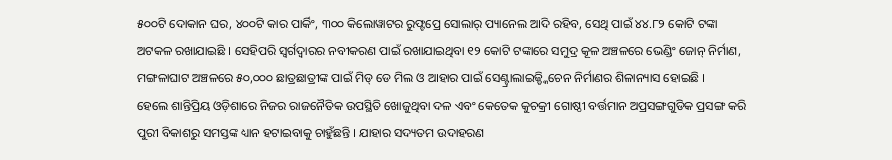୫୦୦ଟି ଦୋକାନ ଘର, ୪୦୦ଟି କାର ପାର୍କିଂ, ୩୦୦ କିଲୋୱାଟର ରୁଫ୍ଟପ୍ରେ ସୋଲାର୍ ପ୍ୟାନେଲ ଆଦି ରହିବ, ସେଥି ପାଇଁ ୪୪.୮୨ କୋଟି ଟଙ୍କା ଅଟକଳ ରଖାଯାଇଛି । ସେହିପରି ସ୍ୱର୍ଗଦ୍ୱାରର ନବୀକରଣ ପାଇଁ ରଖାଯାଇଥିବା ୧୨ କୋଟି ଟଙ୍କାରେ ସମୁଦ୍ର କୂଳ ଅଞ୍ଚଳରେ ଭେଣ୍ଡିଂ ଜୋନ୍ ନିର୍ମାଣ, ମଙ୍ଗଳାଘାଟ ଅଞ୍ଚଳରେ ୫୦,୦୦୦ ଛାତ୍ରଛାତ୍ରୀଙ୍କ ପାଇଁ ମିଡ୍ ଡେ ମିଲ ଓ ଆହାର ପାଇଁ ସେଣ୍ଟ୍ରାଲାଇଜ୍ଡ୍କିଚେନ ନିର୍ମାଣର ଶିଳାନ୍ୟାସ ହୋଇଛି ।
ହେଲେ ଶାନ୍ତିପ୍ରିୟ ଓଡ଼ିଶାରେ ନିଜର ରାଜନୈତିକ ଉପସ୍ଥିତି ଖୋଜୁଥିବା ଦଳ ଏବଂ କେତେକ କୁଚକ୍ରୀ ଗୋଷ୍ଠୀ ବର୍ତ୍ତମାନ ଅପ୍ରସଙ୍ଗଗୁଡିକ ପ୍ରସଙ୍ଗ କରି ପୁରୀ ବିକାଶରୁ ସମସ୍ତଙ୍କ ଧ୍ୟାନ ହଟାଇବାକୁ ଚାହୁଁଛନ୍ତି । ଯାହାର ସଦ୍ୟତମ ଉଦାହରଣ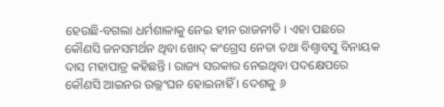ହେଉଛି-ବଗଲା ଧର୍ମଶାଳାକୁ ନେଇ ହୀନ ରାଜନୀତି । ଏହା ପଛରେ କୌଣସି ଜନସମର୍ଥନ ଥିବା ଖୋଦ୍ କଂଗ୍ରେସ ନେତା ତଥା ବିଶ୍ୱାବସୁ ବିନାୟକ ଦାସ ମହାପାତ୍ର କହିଛନ୍ତି । ରାଜ୍ୟ ସରକାର ନେଇଥିବା ପଦକ୍ଷେପରେ କୌଣସି ଆଇନର ଉଲ୍ଲଂଘନ ହୋଇନାହିଁ । ଦେଶକୁ ୬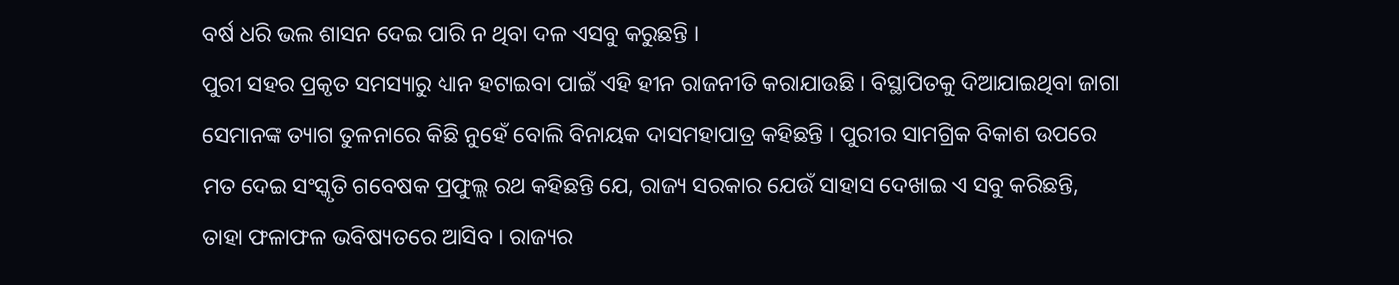ବର୍ଷ ଧରି ଭଲ ଶାସନ ଦେଇ ପାରି ନ ଥିବା ଦଳ ଏସବୁ କରୁଛନ୍ତି ।
ପୁରୀ ସହର ପ୍ରକୃତ ସମସ୍ୟାରୁ ଧ୍ୟାନ ହଟାଇବା ପାଇଁ ଏହି ହୀନ ରାଜନୀତି କରାଯାଉଛି । ବିସ୍ଥାପିତକୁ ଦିଆଯାଇଥିବା ଜାଗା ସେମାନଙ୍କ ତ୍ୟାଗ ତୁଳନାରେ କିଛି ନୁହେଁ ବୋଲି ବିନାୟକ ଦାସମହାପାତ୍ର କହିଛନ୍ତି । ପୁରୀର ସାମଗ୍ରିକ ବିକାଶ ଉପରେ ମତ ଦେଇ ସଂସ୍କୃତି ଗବେଷକ ପ୍ରଫୁଲ୍ଲ ରଥ କହିଛନ୍ତି ଯେ, ରାଜ୍ୟ ସରକାର ଯେଉଁ ସାହାସ ଦେଖାଇ ଏ ସବୁ କରିଛନ୍ତି, ତାହା ଫଳାଫଳ ଭବିଷ୍ୟତରେ ଆସିବ । ରାଜ୍ୟର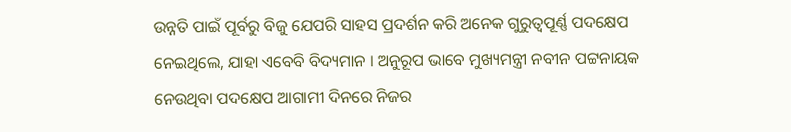ଉନ୍ନତି ପାଇଁ ପୂର୍ବରୁ ବିଜୁ ଯେପରି ସାହସ ପ୍ରଦର୍ଶନ କରି ଅନେକ ଗୁରୁତ୍ୱପୂର୍ଣ୍ଣ ପଦକ୍ଷେପ ନେଇଥିଲେ, ଯାହା ଏବେବି ବିଦ୍ୟମାନ । ଅନୁରୂପ ଭାବେ ମୁଖ୍ୟମନ୍ତ୍ରୀ ନବୀନ ପଟ୍ଟନାୟକ ନେଉଥିବା ପଦକ୍ଷେପ ଆଗାମୀ ଦିନରେ ନିଜର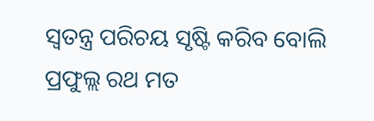ସ୍ୱତନ୍ତ୍ର ପରିଚୟ ସୃଷ୍ଟି କରିବ ବୋଲି ପ୍ରଫୁଲ୍ଲ ରଥ ମତ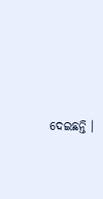ଦେଇଛନ୍ତି ।